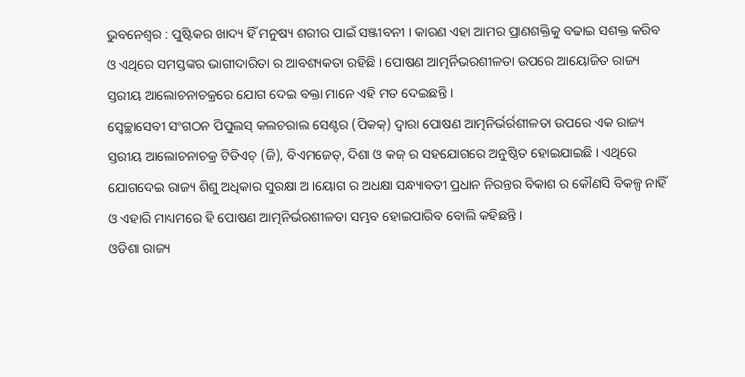ଭୁବନେଶ୍ୱର : ପୁଷ୍ଟିକର ଖାଦ୍ୟ ହିଁ ମନୁଷ୍ୟ ଶରୀର ପାଇଁ ସଞ୍ଜୀବନୀ । କାରଣ ଏହା ଆମର ପ୍ରାଣଶକ୍ତିକୁ ବଢାଇ ସଶକ୍ତ କରିବ ଓ ଏଥିରେ ସମସ୍ତଙ୍କର ଭାଗୀଦାରିତା ର ଆବଶ୍ୟକତା ରହିଛି । ପୋଷଣ ଆତ୍ମର୍ନିଭରଶୀଳତା ଉପରେ ଆୟୋଜିତ ରାଜ୍ୟ ସ୍ତରୀୟ ଆଲୋଚନାଚକ୍ରରେ ଯୋଗ ଦେଇ ବକ୍ତା ମାନେ ଏହି ମତ ଦେଇଛନ୍ତି ।
ସ୍ୱେଚ୍ଛାସେବୀ ସଂଗଠନ ପିପୁଲସ୍ କଲଚରାଲ ସେଣ୍ଟର (ପିକକ୍) ଦ୍ୱାରା ପୋଷଣ ଆତ୍ମନିର୍ଭର୍ରଶୀଳତା ଉପରେ ଏକ ରାଜ୍ୟ ସ୍ତରୀୟ ଆଲୋଚନାଚକ୍ର ଟିଡିଏଚ୍ (ଜି), ବିଏମଜେଡ୍, ଦିଶା ଓ କଜ୍ ର ସହଯୋଗରେ ଅନୁଷ୍ଠିତ ହୋଇଯାଇଛି । ଏଥିରେ ଯୋଗଦେଇ ରାଜ୍ୟ ଶିଶୁ ଅଧିକାର ସୁରକ୍ଷା ଅ ।ୟୋଗ ର ଅଧକ୍ଷା ସନ୍ଧ୍ୟାବତୀ ପ୍ରଧାନ ନିରନ୍ତର ବିକାଶ ର କୌଣସି ବିକଳ୍ପ ନାହିଁ ଓ ଏହାରି ମାଧ୍ୟମରେ ହି ପୋଷଣ ଆତ୍ମନିର୍ଭରଶୀଳତା ସମ୍ଭବ ହୋଇପାରିବ ବୋଲି କହିଛନ୍ତି ।
ଓଡିଶା ରାଜ୍ୟ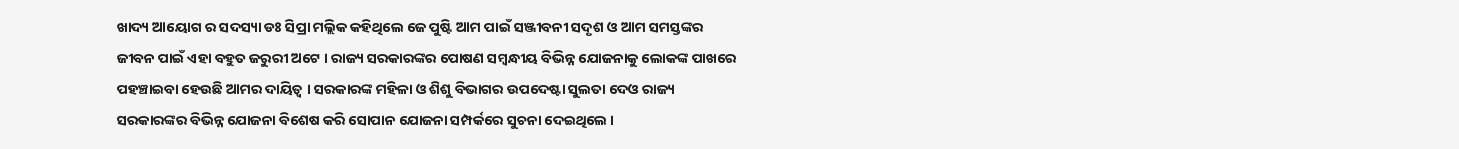ଖାଦ୍ୟ ଆୟୋଗ ର ସଦସ୍ୟା ଡଃ ସିପ୍ରା ମଲ୍ଲିକ କହିଥିଲେ ଜେ ପୁଷ୍ଟି ଆମ ପାଇଁ ସଞ୍ଜୀବନୀ ସଦୃଶ ଓ ଆମ ସମସ୍ତଙ୍କର ଜୀବନ ପାଇଁ ଏହା ବହୁତ ଜରୁରୀ ଅଟେ । ରାଜ୍ୟ ସରକାରଙ୍କର ପୋଷଣ ସମ୍ବନ୍ଧୀୟ ବିଭିନ୍ନ ଯୋଜନାକୁ ଲୋକଙ୍କ ପାଖରେ ପହଞ୍ଚାଇବା ହେଉଛି ଆମର ଦାୟିତ୍ୱ । ସରକାରଙ୍କ ମହିଳା ଓ ଶିଶୁ ବିଭାଗର ଉପଦେଷ୍ଟା ସୁଲତା ଦେଓ ରାଜ୍ୟ ସରକାରଙ୍କର ବିଭିନ୍ନ ଯୋଜନା ବିଶେଷ କରି ସୋପାନ ଯୋଜନା ସମ୍ପର୍କରେ ସୁଚନା ଦେଇଥିଲେ ।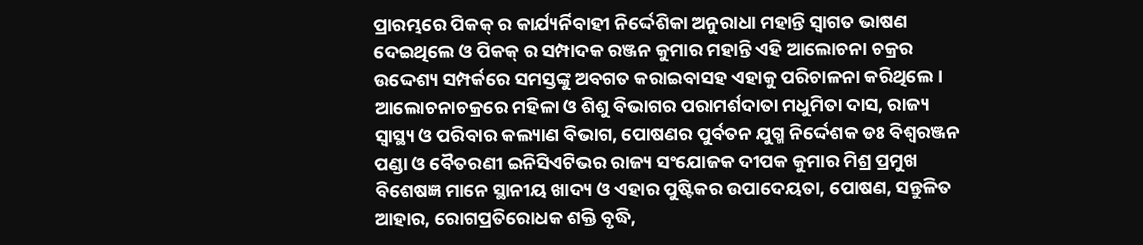ପ୍ରାରମ୍ଭରେ ପିକକ୍ ର କାର୍ଯ୍ୟର୍ନିବାହୀ ନିର୍ଦ୍ଦେଶିକା ଅନୁରାଧା ମହାନ୍ତି ସ୍ୱାଗତ ଭାଷଣ ଦେଇଥିଲେ ଓ ପିକକ୍ ର ସମ୍ପାଦକ ରଞ୍ଜନ କୁମାର ମହାନ୍ତି ଏହି ଆଲୋଚନା ଚକ୍ରର ଉଦ୍ଦେଶ୍ୟ ସମ୍ପର୍କରେ ସମସ୍ତଙ୍କୁ ଅବଗତ କରାଇବାସହ ଏହାକୁ ପରିଚାଳନା କରିଥିଲେ ।
ଆଲୋଚନାଚକ୍ରରେ ମହିଳା ଓ ଶିଶୁ ବିଭାଗର ପରାମର୍ଶଦାତା ମଧୁମିତା ଦାସ, ରାଜ୍ୟ ସ୍ୱାସ୍ଥ୍ୟ ଓ ପରିବାର କଲ୍ୟାଣ ବିଭାଗ, ପୋଷଣର ପୁର୍ବତନ ଯୁଗ୍ମ ନିର୍ଦ୍ଦେଶକ ଡଃ ବିଶ୍ୱରଞ୍ଜନ ପଣ୍ଡା ଓ ବୈତରଣୀ ଇନିସିଏଟିଭର ରାଜ୍ୟ ସଂଯୋଜକ ଦୀପକ କୁମାର ମିଶ୍ର ପ୍ରମୁଖ ବିଶେଷଜ୍ଞ ମାନେ ସ୍ଥାନୀୟ ଖାଦ୍ୟ ଓ ଏହାର ପୁଷ୍ଟିକର ଉପାଦେୟତା, ପୋଷଣ, ସନ୍ତୁଳିତ ଆହାର, ରୋଗପ୍ରତିରୋଧକ ଶକ୍ତି ବୃଦ୍ଧି,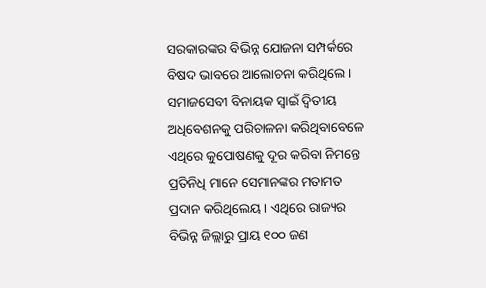ସରକାରଙ୍କର ବିଭିନ୍ନ ଯୋଜନା ସମ୍ପର୍କରେ ବିଷଦ ଭାବରେ ଆଲୋଚନା କରିଥିଲେ ।
ସମାଜସେବୀ ବିନାୟକ ସ୍ୱାଇଁ ଦ୍ୱିତୀୟ ଅଧିବେଶନକୁ ପରିଚାଳନା କରିଥିବାବେଳେ ଏଥିରେ କୁପୋଷଣକୁ ଦୂର କରିବା ନିମନ୍ତେ ପ୍ରତିନିଧି ମାନେ ସେମାନଙ୍କର ମତାମତ ପ୍ରଦାନ କରିଥିଲେୟ । ଏଥିରେ ରାଜ୍ୟର ବିଭିନ୍ନ ଜିଲ୍ଲାରୁ ପ୍ରାୟ ୧୦୦ ଜଣ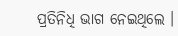ପ୍ରତିନିଧି ଭାଗ ନେଇଥିଲେ ।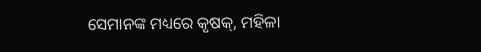ସେମାନଙ୍କ ମଧ୍ୟରେ କୃଷକ୍, ମହିଳା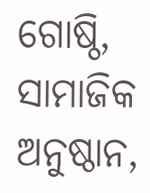ଗୋଷ୍ଠି, ସାମାଜିକ ଅନୁଷ୍ଠାନ,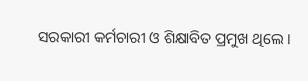ସରକାରୀ କର୍ମଚାରୀ ଓ ଶିକ୍ଷାବିତ ପ୍ରମୁଖ ଥିଲେ ।